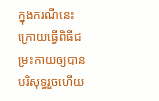ក្នុងករណីនេះ ក្រោយធ្វើពិធីជម្រះកាយឲ្យបានបរិសុទ្ធរួចហើយ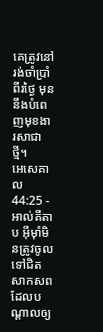គេត្រូវនៅរង់ចាំប្រាំពីរថ្ងៃ មុននឹងបំពេញមុខងារសាជាថ្មី។
អេសេគាល 44:25 - អាល់គីតាប អ៊ីមុាំមិនត្រូវចូលទៅជិតសាកសព ដែលបណ្ដាលឲ្យ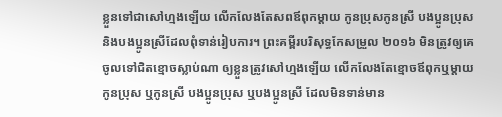ខ្លួនទៅជាសៅហ្មងឡើយ លើកលែងតែសពឪពុកម្ដាយ កូនប្រុសកូនស្រី បងប្អូនប្រុស និងបងប្អូនស្រីដែលពុំទាន់រៀបការ។ ព្រះគម្ពីរបរិសុទ្ធកែសម្រួល ២០១៦ មិនត្រូវឲ្យគេចូលទៅជិតខ្មោចស្លាប់ណា ឲ្យខ្លួនត្រូវសៅហ្មងឡើយ លើកលែងតែខ្មោចឪពុកឬម្តាយ កូនប្រុស ឬកូនស្រី បងប្អូនប្រុស ឬបងប្អូនស្រី ដែលមិនទាន់មាន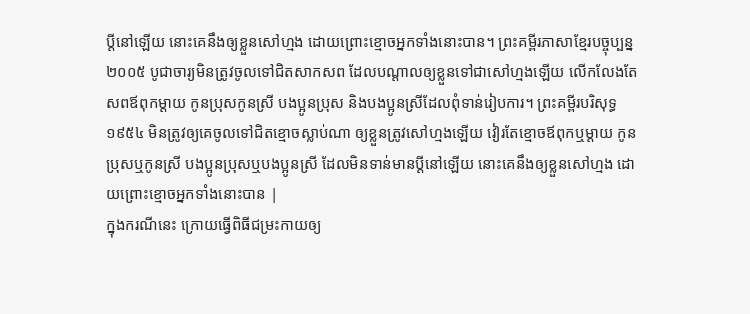ប្តីនៅឡើយ នោះគេនឹងឲ្យខ្លួនសៅហ្មង ដោយព្រោះខ្មោចអ្នកទាំងនោះបាន។ ព្រះគម្ពីរភាសាខ្មែរបច្ចុប្បន្ន ២០០៥ បូជាចារ្យមិនត្រូវចូលទៅជិតសាកសព ដែលបណ្ដាលឲ្យខ្លួនទៅជាសៅហ្មងឡើយ លើកលែងតែសពឪពុកម្ដាយ កូនប្រុសកូនស្រី បងប្អូនប្រុស និងបងប្អូនស្រីដែលពុំទាន់រៀបការ។ ព្រះគម្ពីរបរិសុទ្ធ ១៩៥៤ មិនត្រូវឲ្យគេចូលទៅជិតខ្មោចស្លាប់ណា ឲ្យខ្លួនត្រូវសៅហ្មងឡើយ វៀរតែខ្មោចឪពុកឬម្តាយ កូនប្រុសឬកូនស្រី បងប្អូនប្រុសឬបងប្អូនស្រី ដែលមិនទាន់មានប្ដីនៅឡើយ នោះគេនឹងឲ្យខ្លួនសៅហ្មង ដោយព្រោះខ្មោចអ្នកទាំងនោះបាន |
ក្នុងករណីនេះ ក្រោយធ្វើពិធីជម្រះកាយឲ្យ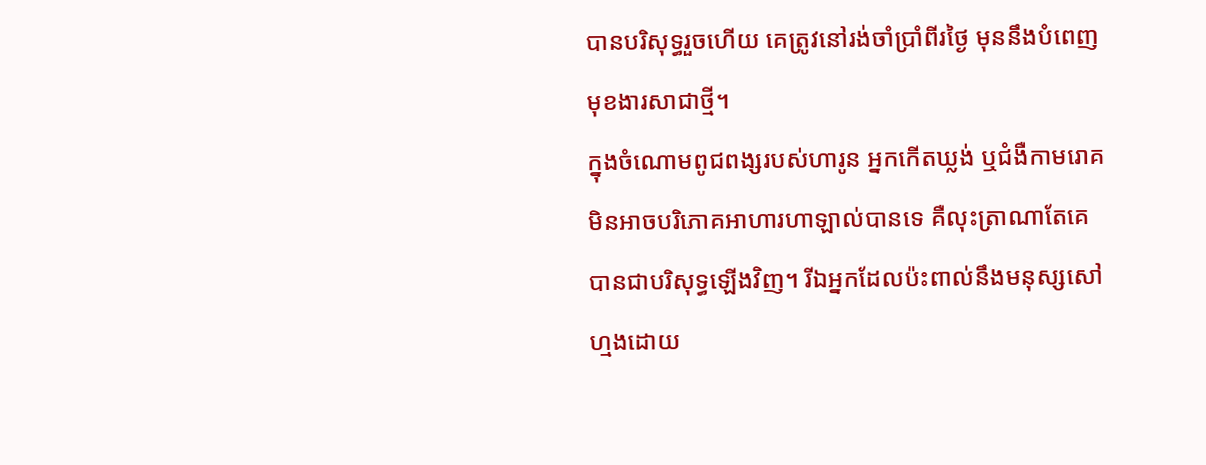បានបរិសុទ្ធរួចហើយ គេត្រូវនៅរង់ចាំប្រាំពីរថ្ងៃ មុននឹងបំពេញមុខងារសាជាថ្មី។
ក្នុងចំណោមពូជពង្សរបស់ហារូន អ្នកកើតឃ្លង់ ឬជំងឺកាមរោគមិនអាចបរិភោគអាហារហាឡាល់បានទេ គឺលុះត្រាណាតែគេបានជាបរិសុទ្ធឡើងវិញ។ រីឯអ្នកដែលប៉ះពាល់នឹងមនុស្សសៅហ្មងដោយ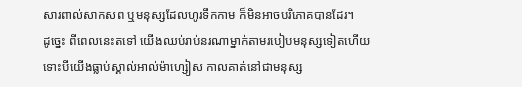សារពាល់សាកសព ឬមនុស្សដែលហូរទឹកកាម ក៏មិនអាចបរិភោគបានដែរ។
ដូច្នេះ ពីពេលនេះតទៅ យើងឈប់រាប់នរណាម្នាក់តាមរបៀបមនុស្សទៀតហើយ ទោះបីយើងធ្លាប់ស្គាល់អាល់ម៉ាហ្សៀស កាលគាត់នៅជាមនុស្ស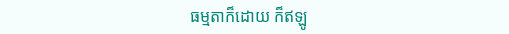ធម្មតាក៏ដោយ ក៏ឥឡូ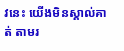វនេះ យើងមិនស្គាល់គាត់ តាមរ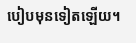បៀបមុនទៀតឡើយ។